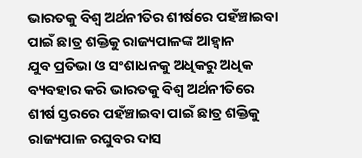ଭାରତକୁ ବିଶ୍ୱ ଅର୍ଥନୀତିର ଶୀର୍ଷରେ ପହଁଞ୍ଚାଇବା ପାଇଁ ଛାତ୍ର ଶକ୍ତିକୁ ରାଜ୍ୟପାଳଙ୍କ ଆହ୍ୱାନ
ଯୁବ ପ୍ରତିଭା ଓ ସଂଶାଧନକୁ ଅଧିକରୁ ଅଧିକ ବ୍ୟବହାର କରି ଭାରତକୁ ବିଶ୍ୱ ଅର୍ଥନୀତିରେ ଶୀର୍ଷ ସ୍ତରରେ ପହଁଞ୍ଚାଇବା ପାଇଁ ଛାତ୍ର ଶକ୍ତିକୁ ରାଜ୍ୟପାଳ ରଘୁବର ଦାସ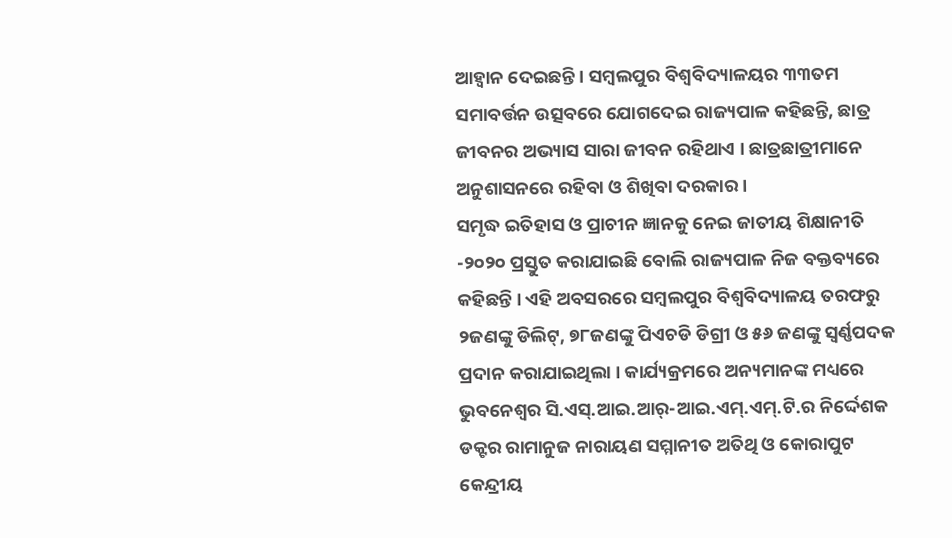ଆହ୍ୱାନ ଦେଇଛନ୍ତି । ସମ୍ବଲପୁର ବିଶ୍ୱବିଦ୍ୟାଳୟର ୩୩ତମ ସମାବର୍ତ୍ତନ ଉତ୍ସବରେ ଯୋଗଦେଇ ରାଜ୍ୟପାଳ କହିଛନ୍ତି, ଛାତ୍ର ଜୀବନର ଅଭ୍ୟାସ ସାରା ଜୀବନ ରହିଥାଏ । ଛାତ୍ରଛାତ୍ରୀମାନେ ଅନୁଶାସନରେ ରହିବା ଓ ଶିଖିବା ଦରକାର ।
ସମୃଦ୍ଧ ଇତିହାସ ଓ ପ୍ରାଚୀନ ଜ୍ଞାନକୁ ନେଇ ଜାତୀୟ ଶିକ୍ଷାନୀତି -୨୦୨୦ ପ୍ରସ୍ତୁତ କରାଯାଇଛି ବୋଲି ରାଜ୍ୟପାଳ ନିଜ ବକ୍ତବ୍ୟରେ କହିଛନ୍ତି । ଏହି ଅବସରରେ ସମ୍ବଲପୁର ବିଶ୍ୱବିଦ୍ୟାଳୟ ତରଫରୁ ୨ଜଣଙ୍କୁ ଡିଲିଟ୍, ୭୮ଜଣଙ୍କୁ ପିଏଚଡି ଡିଗ୍ରୀ ଓ ୫୬ ଜଣଙ୍କୁ ସ୍ୱର୍ଣ୍ଣପଦକ ପ୍ରଦାନ କରାଯାଇଥିଲା । କାର୍ଯ୍ୟକ୍ରମରେ ଅନ୍ୟମାନଙ୍କ ମଧ୍ୟରେ ଭୁବନେଶ୍ୱର ସି.ଏସ୍.ଆଇ.ଆର୍-ଆଇ.ଏମ୍.ଏମ୍.ଟି.ର ନିର୍ଦ୍ଦେଶକ ଡକ୍ଟର ରାମାନୁଜ ନାରାୟଣ ସମ୍ମାନୀତ ଅତିଥି ଓ କୋରାପୁଟ କେନ୍ଦ୍ରୀୟ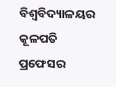ବିଶ୍ୱବିଦ୍ୟାଳୟର କୂଳପତି ପ୍ରଫେସର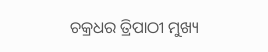ଚକ୍ରଧର ତ୍ରିପାଠୀ ମୁଖ୍ୟ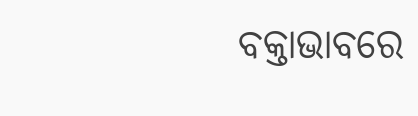ବକ୍ତାଭାବରେ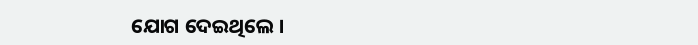ଯୋଗ ଦେଇଥିଲେ ।